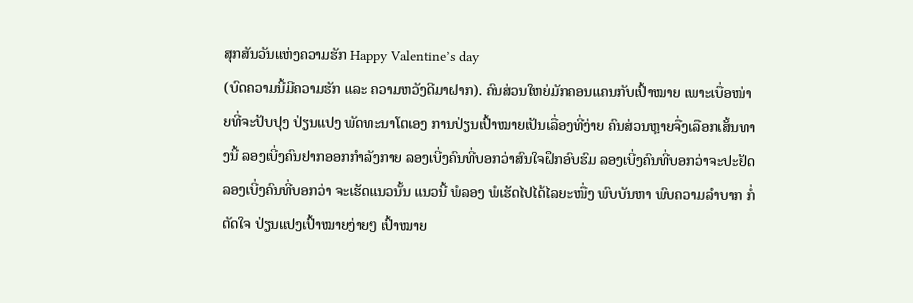ສຸກສັນວັນແຫ່ງຄວາມຮັກ Happy Valentine’s day
(ບົດຄວາມນີ້ມີຄວາມຮັກ ແລະ ຄວາມຫວັງດີມາຝາກ). ຄົນສ່ວນໃຫຍ່ມັກຄອນແຄນກັບເປົ້າໝາຍ ເພາະເບື່ອໜ່າຍທີ່ຈະປັບປຸງ ປ່ຽນແປງ ພັດທະນາໂຕເອງ ການປ່ຽນເປົ້າໝາຍເປັນເລື່ອງທີ່ງ່າຍ ຄົນສ່ວນຫຼາຍຈື່ງເລືອກເສັ້ນທາງນີ້ ລອງເບີ່ງຄົນຢາກອອກກຳລັງກາຍ ລອງເບີ່ງຄົນທີ່ບອກວ່າສົນໃຈຝຶກອົບຮົມ ລອງເບີ່ງຄົນທີ່ບອກວ່າຈະປະຢັດ ລອງເບີ່ງຄົນທີ່ບອກວ່າ ຈະເຮັດແນວນັ້ນ ແນວນີ້ ພໍລອງ ພໍເຮັດໄປໄດ້ໄລຍະໜື່ງ ພົບບັນຫາ ພົບຄວາມລຳບາກ ກໍ່ຕັດໃຈ ປ່ຽນແປງເປົ້າໝາຍງ່າຍໆ ເປົ້າໝາຍ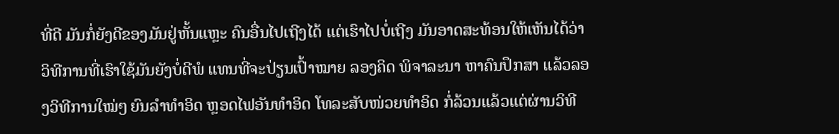ທີ່ດີ ມັນກໍ່ຍັງດີຂອງມັນຢູ່ຫັ້ນແຫຼະ ຄົນອື່ນໄປເຖີງໄດ້ ແຕ່ເຮົາໄປບໍ່ເຖີງ ມັນອາດສະທ້ອນໃຫ້ເຫັນໄດ້ວ່າ ວິທີການທີ່ເຮົາໃຊ້ມັນຍັງບໍ່ດີພໍ ແທນທີ່ຈະປ່ຽນເປົ້າໝາຍ ລອງຄິດ ພິຈາລະນາ ຫາຄົນປຶກສາ ແລ້ວລອງວິທີການໃໝ່ໆ ຍົນລຳທຳອິດ ຫຼອດໄຟອັນທຳອິດ ໂທລະສັບໜ່ວຍທຳອິດ ກໍ່ລ້ວນແລ້ວແຕ່ຜ່ານວິທີ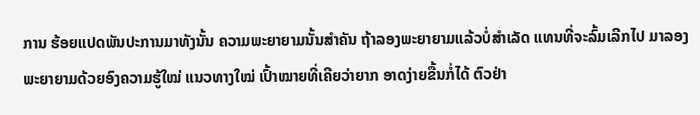ການ ຮ້ອຍແປດພັນປະການມາທັງນັ້ນ ຄວາມພະຍາຍາມນັ້ນສຳຄັນ ຖ້າລອງພະຍາຍາມແລ້ວບໍ່ສຳເລັດ ແທນທີ່ຈະລົ້ມເລີກໄປ ມາລອງພະຍາຍາມດ້ວຍອົງຄວາມຮູ້ໃໝ່ ແນວທາງໃໝ່ ເປົ້າໝາຍທີ່ເຄີຍວ່າຍາກ ອາດງ່າຍຂື້ນກໍ່ໄດ້ ຕົວຢ່າ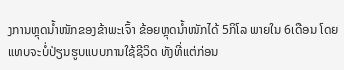ງການຫຼຸດນ້ຳໜັກຂອງຂ້າພະເຈົ້າ ຂ້ອຍຫຼຸດນ້ຳໜັກໄດ້ 5ກິໂລ ພາຍໃນ 6ເດືອນ ໂດຍແທບຈະບໍ່ປ່ຽນຮູບແບບການໃຊ້ຊີວິດ ທັງທີ່ແຕ່ກ່ອນ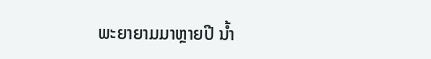ພະຍາຍາມມາຫຼາຍປີ ນ້ຳ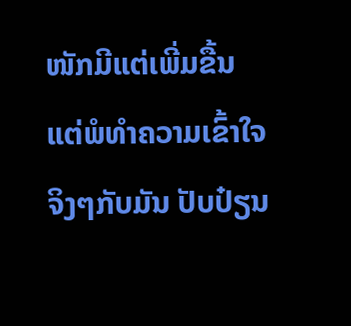ໜັກມີແຕ່ເພີ່ມຂື້ນ ແຕ່ພໍທຳຄວາມເຂົ້າໃຈຈິງໆກັບມັນ ປັບປ໋ຽນ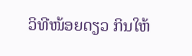ວິທີໜ້ອຍດຽວ ກິນໃຫ້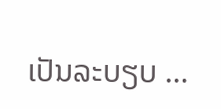ເປັນລະບຽບ …